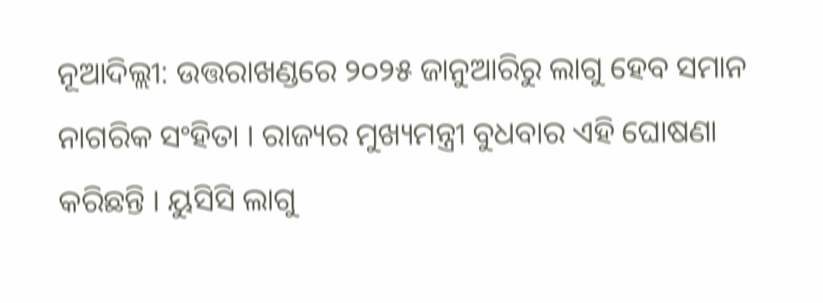ନୂଆଦିଲ୍ଲୀ: ଉତ୍ତରାଖଣ୍ଡରେ ୨୦୨୫ ଜାନୁଆରିରୁ ଲାଗୁ ହେବ ସମାନ ନାଗରିକ ସଂହିତା । ରାଜ୍ୟର ମୁଖ୍ୟମନ୍ତ୍ରୀ ବୁଧବାର ଏହି ଘୋଷଣା କରିଛନ୍ତି । ୟୁସିସି ଲାଗୁ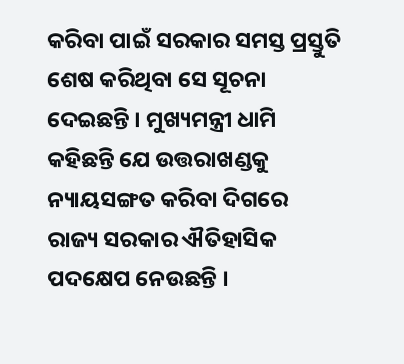କରିବା ପାଇଁ ସରକାର ସମସ୍ତ ପ୍ରସ୍ତୁତି ଶେଷ କରିଥିବା ସେ ସୂଚନା ଦେଇଛନ୍ତି । ମୁଖ୍ୟମନ୍ତ୍ରୀ ଧାମି କହିଛନ୍ତି ଯେ ଉତ୍ତରାଖଣ୍ଡକୁ ନ୍ୟାୟସଙ୍ଗତ କରିବା ଦିଗରେ ରାଜ୍ୟ ସରକାର ଐତିହାସିକ ପଦକ୍ଷେପ ନେଉଛନ୍ତି ।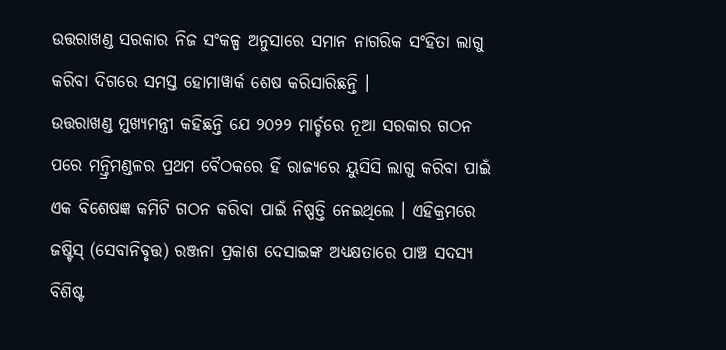ଉତ୍ତରାଖଣ୍ଡ ସରକାର ନିଜ ସଂକଳ୍ପ ଅନୁସାରେ ସମାନ ନାଗରିକ ସଂହିତା ଲାଗୁ କରିବା ଦିଗରେ ସମସ୍ତ ହୋମାୱାର୍କ ଶେଷ କରିସାରିଛନ୍ତି ।
ଉତ୍ତରାଖଣ୍ଡ ମୁଖ୍ୟମନ୍ତ୍ରୀ କହିଛନ୍ତି ଯେ ୨୦୨୨ ମାର୍ଚ୍ଚରେ ନୂଆ ସରକାର ଗଠନ ପରେ ମନ୍ତ୍ରିମଣ୍ଡଳର ପ୍ରଥମ ବୈଠକରେ ହିଁ ରାଜ୍ୟରେ ୟୁସିସି ଲାଗୁ କରିବା ପାଇଁ ଏକ ବିଶେଷଜ୍ଞ କମିଟି ଗଠନ କରିବା ପାଇଁ ନିଷ୍ପତ୍ତି ନେଇଥିଲେ । ଏହିକ୍ରମରେ ଜଷ୍ଟିସ୍ (ସେବାନିବୃତ୍ତ) ରଞ୍ଜନା ପ୍ରକାଶ ଦେସାଇଙ୍କ ଅଧ୍ୟକ୍ଷତାରେ ପାଞ୍ଚ ସଦସ୍ୟ ବିଶିଷ୍ଟ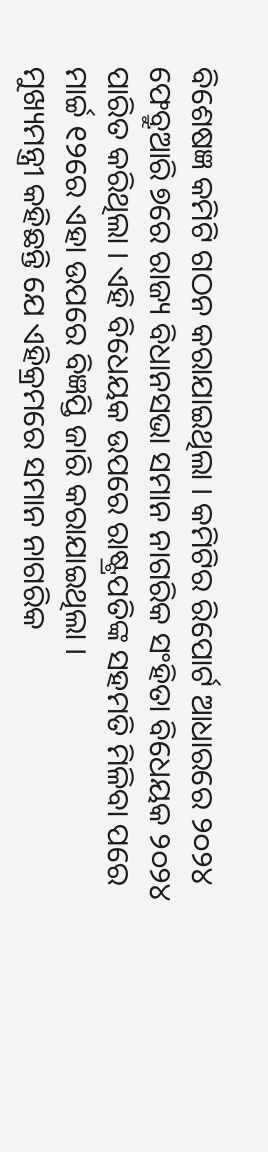ବିଶେଷଜ୍ଞ କମିଟି ଗଠନ କରାଯାଇଥିଲା । କମିଟିର ରିପୋର୍ଟ ଆଧାରରେ ୨୦୨୪ ଫେବ୍ରୁଆରି ୭ରେ ରାଜ୍ୟ ବିଧାନସଭା ସମାନ ନାଗରିକ ସଂହିତା ବିଧେୟକ ୨୦୨୪ ପାରିତ କରିଥିଲା । ଏହି ବିଧେୟକ ଉପରେ ରାଷ୍ଟ୍ରପତିଙ୍କ ସହମତି ମିଳିବା ପରେ ମାର୍ଚ୍ଚ ୧୨ରେ ଏହା ଉପରେ ବିଜ୍ଞପ୍ତି ଜାରି କରାଯାଇଥିଲା ।
ମୁଖ୍ୟମନ୍ତ୍ରୀ କହିଛନ୍ତି ଯେ ଏହିକ୍ରମରେ ସମାନ ନାଗରିକ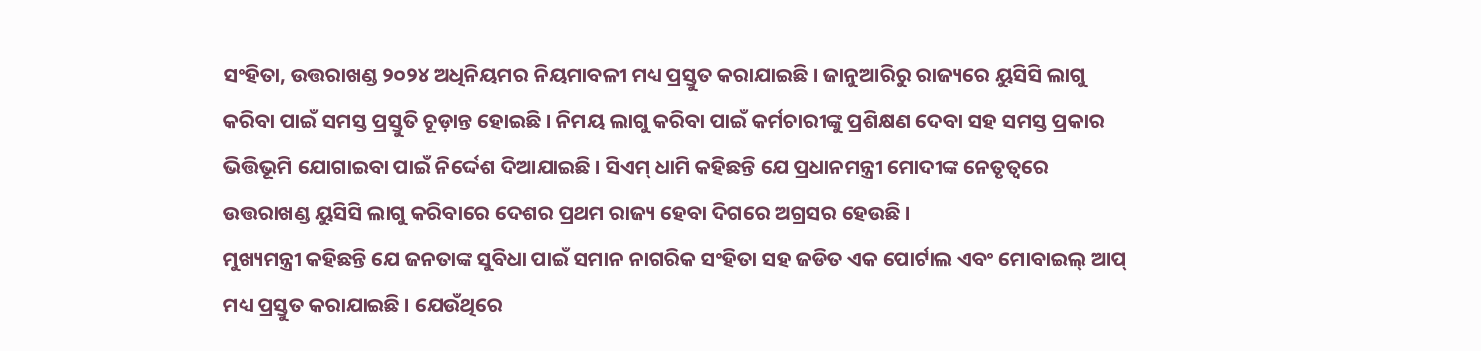ସଂହିତା, ଉତ୍ତରାଖଣ୍ଡ ୨୦୨୪ ଅଧିନିୟମର ନିୟମାବଳୀ ମଧ୍ୟ ପ୍ରସ୍ତୁତ କରାଯାଇଛି । ଜାନୁଆରିରୁ ରାଜ୍ୟରେ ୟୁସିସି ଲାଗୁ କରିବା ପାଇଁ ସମସ୍ତ ପ୍ରସ୍ତୁତି ଚୂଡ଼ାନ୍ତ ହୋଇଛି । ନିମୟ ଲାଗୁ କରିବା ପାଇଁ କର୍ମଚାରୀଙ୍କୁ ପ୍ରଶିକ୍ଷଣ ଦେବା ସହ ସମସ୍ତ ପ୍ରକାର ଭିତ୍ତିଭୂମି ଯୋଗାଇବା ପାଇଁ ନିର୍ଦ୍ଦେଶ ଦିଆଯାଇଛି । ସିଏମ୍ ଧାମି କହିଛନ୍ତି ଯେ ପ୍ରଧାନମନ୍ତ୍ରୀ ମୋଦୀଙ୍କ ନେତୃତ୍ୱରେ ଉତ୍ତରାଖଣ୍ଡ ୟୁସିସି ଲାଗୁ କରିବାରେ ଦେଶର ପ୍ରଥମ ରାଜ୍ୟ ହେବା ଦିଗରେ ଅଗ୍ରସର ହେଉଛି ।
ମୁଖ୍ୟମନ୍ତ୍ରୀ କହିଛନ୍ତି ଯେ ଜନତାଙ୍କ ସୁବିଧା ପାଇଁ ସମାନ ନାଗରିକ ସଂହିତା ସହ ଜଡିତ ଏକ ପୋର୍ଟାଲ ଏବଂ ମୋବାଇଲ୍ ଆପ୍ ମଧ୍ୟ ପ୍ରସ୍ତୁତ କରାଯାଇଛି । ଯେଉଁଥିରେ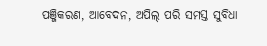ପଞ୍ଜିକରଣ, ଆବେଦନ, ଅପିଲ୍ ପରି ସମସ୍ତ ସୁବିଧା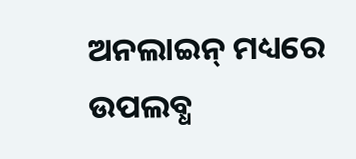ଅନଲାଇନ୍ ମଧ୍ୟରେ ଉପଲବ୍ଧ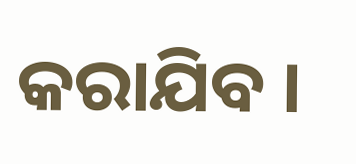କରାଯିବ ।